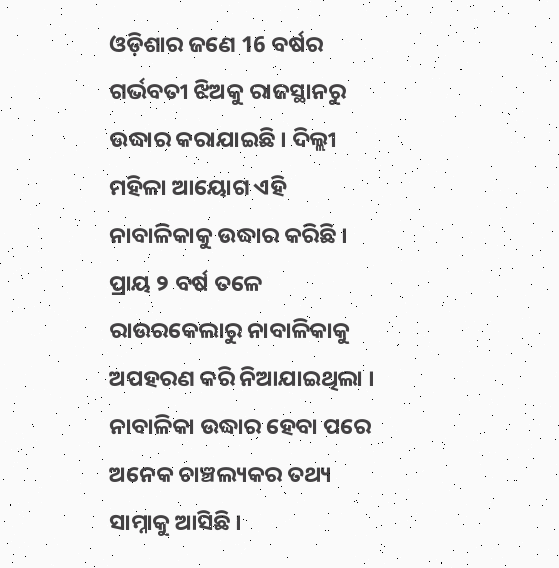ଓଡ଼ିଶାର ଜଣେ 16 ବର୍ଷର ଗର୍ଭବତୀ ଝିଅକୁ ରାଜସ୍ଥାନରୁ ଉଦ୍ଧାର କରାଯାଇଛି । ଦିଲ୍ଲୀ ମହିଳା ଆୟୋଗ ଏହି ନାବାଳିକାକୁ ଉଦ୍ଧାର କରିଛି । ପ୍ରାୟ ୨ ବର୍ଷ ତଳେ ରାଉରକେଲାରୁ ନାବାଳିକାକୁ ଅପହରଣ କରି ନିଆଯାଇଥିଲା । ନାବାଳିକା ଉଦ୍ଧାର ହେବା ପରେ ଅନେକ ଚାଞ୍ଚଲ୍ୟକର ତଥ୍ୟ ସାମ୍ନାକୁ ଆସିଛି ।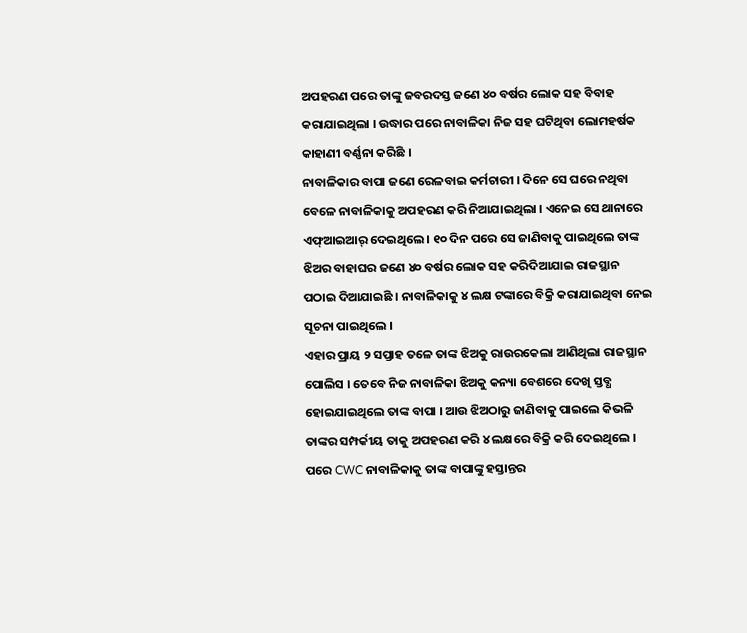ଅପହରଣ ପରେ ତାଙ୍କୁ ଜବରଦସ୍ତ ଜଣେ ୪୦ ବର୍ଷର ଲୋକ ସହ ବିବାହ କରାଯାଇଥିଲା । ଉଦ୍ଧାର ପରେ ନାବାଳିକା ନିଜ ସହ ଘଟିଥିବା ଲୋମହର୍ଷକ କାହାଣୀ ବର୍ଣ୍ଣନା କରିଛି ।
ନାବାଳିକାର ବାପା ଜଣେ ରେଳବାଇ କର୍ମଚାରୀ । ଦିନେ ସେ ଘରେ ନଥିବା ବେଳେ ନାବାଳିକାକୁ ଅପହରଣ କରି ନିଆଯାଇଥିଲା । ଏନେଇ ସେ ଥାନାରେ ଏଫ୍ଆଇଆର୍ ଦେଇଥିଲେ । ୧୦ ଦିନ ପରେ ସେ ଜାଣିବାକୁ ପାଇଥିଲେ ତାଙ୍କ ଝିଅର ବାହାଘର ଜଣେ ୪୦ ବର୍ଷର ଲୋକ ସହ କରିଦିଆଯାଇ ରାଜସ୍ଥାନ ପଠାଇ ଦିଆଯାଇଛି । ନାବାଳିକାକୁ ୪ ଲକ୍ଷ ଟଙ୍କାରେ ବିକ୍ରି କରାଯାଇଥିବା ନେଇ ସୂଚନା ପାଇଥିଲେ ।
ଏହାର ପ୍ରାୟ ୨ ସପ୍ତାହ ତଳେ ତାଙ୍କ ଝିଅକୁ ରାଉରକେଲା ଆଣିଥିଲା ରାଜସ୍ଥାନ ପୋଲିସ । ତେବେ ନିଜ ନାବାଳିକା ଝିଅକୁ କନ୍ୟା ବେଶରେ ଦେଖି ସ୍ତବ୍ଧ ହୋଇଯାଇଥିଲେ ତାଙ୍କ ବାପା । ଆଉ ଝିଅଠାରୁ ଜାଣିବାକୁ ପାଇଲେ କିଭଳି ତାଙ୍କର ସମ୍ପର୍କୀୟ ତାକୁ ଅପହରଣ କରି ୪ ଲକ୍ଷରେ ବିକ୍ରି କରି ଦେଇଥିଲେ । ପରେ CWC ନାବାଳିକାକୁ ତାଙ୍କ ବାପାଙ୍କୁ ହସ୍ତାନ୍ତର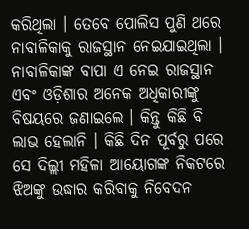କରିଥିଲା । ତେବେ ପୋଲିସ ପୁଣି ଥରେ ନାବାଳିକାକୁ ରାଜସ୍ଥାନ ନେଇଯାଇଥିଲା ।
ନାବାଳିକାଙ୍କ ବାପା ଏ ନେଇ ରାଜସ୍ଥାନ ଏବଂ ଓଡ଼ିଶାର ଅନେକ ଅଧିକାରୀଙ୍କୁ ବିଷୟରେ ଜଣାଇଲେ । କିନ୍ତୁ କିଛି ବି ଲାଭ ହେଲାନି । କିଛି ଦିନ ପୂର୍ବରୁ ପରେ ସେ ଦିଲ୍ଲୀ ମହିଳା ଆୟୋଗଙ୍କ ନିକଟରେ ଝିଅଙ୍କୁ ଉଦ୍ଧାର କରିବାକୁ ନିବେଦନ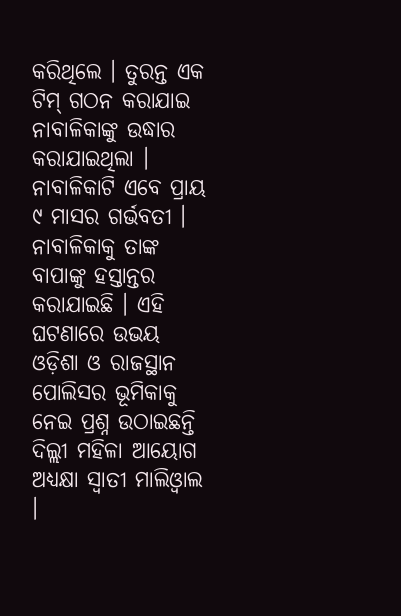କରିଥିଲେ । ତୁରନ୍ତ ଏକ ଟିମ୍ ଗଠନ କରାଯାଇ ନାବାଳିକାଙ୍କୁ ଉଦ୍ଧାର କରାଯାଇଥିଲା ।
ନାବାଳିକାଟି ଏବେ ପ୍ରାୟ ୯ ମାସର ଗର୍ଭବତୀ । ନାବାଳିକାକୁ ତାଙ୍କ ବାପାଙ୍କୁ ହସ୍ତାନ୍ତର କରାଯାଇଛି । ଏହି ଘଟଣାରେ ଉଭୟ ଓଡ଼ିଶା ଓ ରାଜସ୍ଥାନ ପୋଲିସର ଭୂମିକାକୁ ନେଇ ପ୍ରଶ୍ନ ଉଠାଇଛନ୍ତି ଦିଲ୍ଲୀ ମହିଳା ଆୟୋଗ ଅଧ୍ୟକ୍ଷା ସ୍ବାତୀ ମାଲିଓ୍ବାଲ ।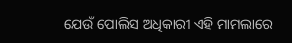ଯେଉଁ ପୋଲିସ ଅଧିକାରୀ ଏହି ମାମଲାରେ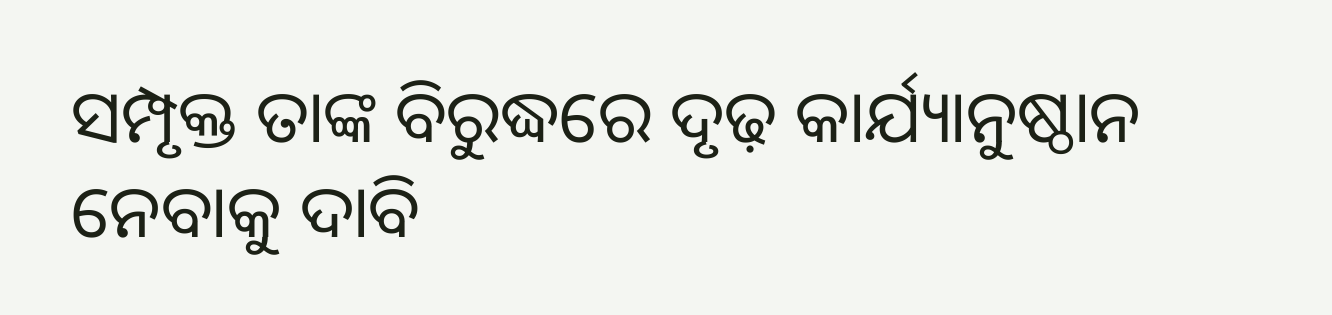ସମ୍ପୃକ୍ତ ତାଙ୍କ ବିରୁଦ୍ଧରେ ଦୃଢ଼ କାର୍ଯ୍ୟାନୁଷ୍ଠାନ ନେବାକୁ ଦାବି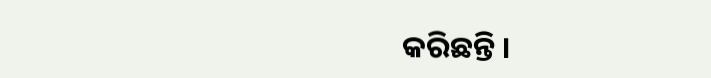କରିଛନ୍ତି ।